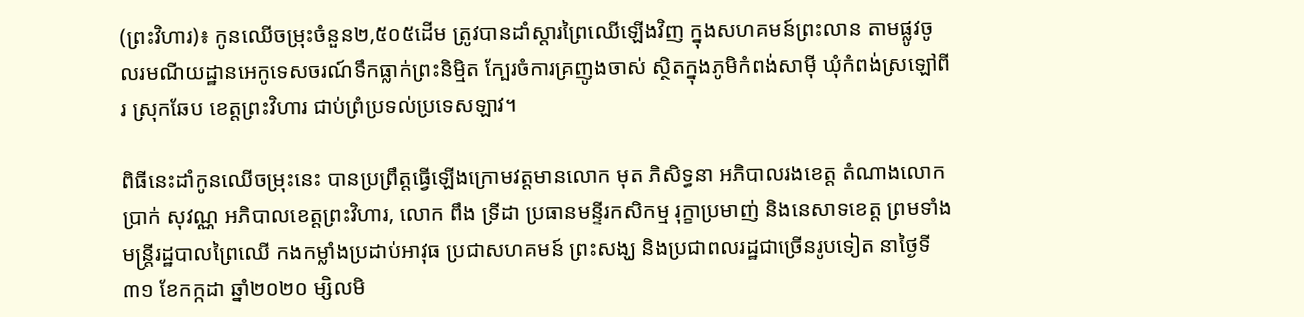(ព្រះវិហារ)៖ កូនឈើចម្រុះចំនួន២,៥០៥ដើម ត្រូវបានដាំស្តារព្រៃឈើឡើងវិញ ក្នុងសហគមន៍ព្រះលាន តាមផ្លូវចូលរមណីយដ្ឋានអេកូទេសចរណ៍ទឹកធ្លាក់ព្រះនិម្មិត ក្បែរចំការគ្រញូងចាស់ ស្ថិតក្នុងភូមិកំពង់សាម៉ី ឃុំកំពង់ស្រឡៅពីរ ស្រុកឆែប ខេត្តព្រះវិហារ ជាប់ព្រំប្រទល់ប្រទេសឡាវ។

ពិធីនេះដាំកូនឈើចម្រុះនេះ បានប្រព្រឹត្តធ្វើឡើងក្រោមវត្តមានលោក មុត ភិសិទ្ធនា អភិបាលរងខេត្ត តំណាងលោក ប្រាក់ សុវណ្ណ អភិបាលខេត្តព្រះវិហារ, លោក ពឹង ទ្រីដា ប្រធានមន្ទីរកសិកម្ម រុក្ខាប្រមាញ់ និងនេសាទខេត្ត ព្រមទាំងមន្ត្រីរដ្ឋបាលព្រៃឈើ កងកម្លាំងប្រដាប់អាវុធ ប្រជាសហគមន៍ ព្រះសង្ឃ និងប្រជាពលរដ្ឋជាច្រើនរូបទៀត នាថ្ងៃទី៣១ ខែកក្កដា ឆ្នាំ២០២០ ម្សិលមិ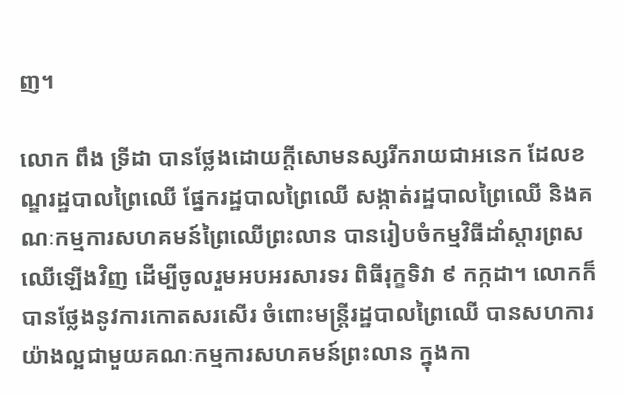ញ។

លោក ពឹង ទ្រីដា បានថ្លែងដោយក្តីសោមនស្សរីករាយជាអនេក ដែលខណ្ឌរដ្ឋបាលព្រៃឈើ ផ្នែករដ្ឋបាលព្រៃឈើ សង្កាត់រដ្ឋបាលព្រៃឈើ និងគណៈកម្មការសហគមន៍ព្រៃឈើព្រះលាន បានរៀបចំកម្មវិធីដាំស្តារព្រសឈើឡើងវិញ ដើម្បីចូលរួមអបអរសារទរ ពិធីរុក្ខទិវា ៩ កក្កដា។ លោកក៏បានថ្លែងនូវការកោតសរសើរ ចំពោះមន្ត្រីរដ្ឋបាលព្រៃឈើ បានសហការយ៉ាងល្អជាមួយគណៈកម្មការសហគមន៍ព្រះលាន ក្នុងកា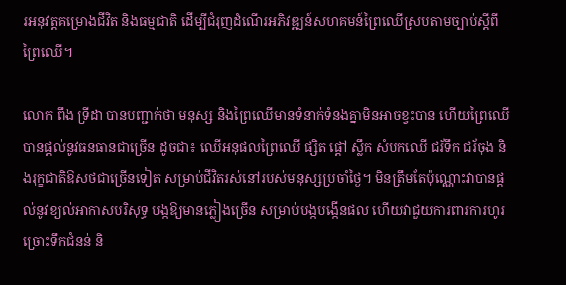រអនុវត្តគម្រោងជីវិត និងធម្មជាតិ ដើម្បីជំរុញដំណើរអភិវឌ្ឍន៍សហគមន៍ព្រៃឈើស្របតាមច្បាប់ស្តីពី ព្រៃឈើ។

លោក ពឹង ទ្រីដា បានបញ្ជាក់ថា មនុស្ស និងព្រៃឈើមានទំនាក់ទំនងគ្នាមិនអាចខ្វះបាន ហើយព្រៃឈើបានផ្តល់នូវធនធានជាច្រើន ដូចជា៖ ឈើអនុផលព្រៃឈើ ផ្សិត ផ្តៅ ស្លឹក សំបកឈើ ជរ័ទឹក ជរ័ចុង និងរុក្ខជាតិឱសថជាច្រើនទៀត សម្រាប់ជីវិតរស់នៅរបស់មនុស្សប្រចាំថ្ងៃ។ មិនត្រឹមតែប៉ុណ្ណោះវាបានផ្តល់នូវខ្យល់អាកាសបរិសុទ្ធ បង្កឱ្យមានភ្លៀងច្រើន សម្រាប់បង្កបង្កើនផល ហើយវាជួយការពារការហូរច្រោះទឹកជំនន់ និ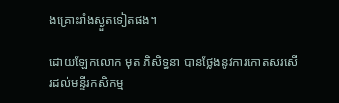ងគ្រោះរាំងស្ងួតទៀតផង។

ដោយឡែកលោក មុត ភិសិទ្ធនា បានថ្លែងនូវការកោតសរសើរដល់មន្ទីរកសិកម្ម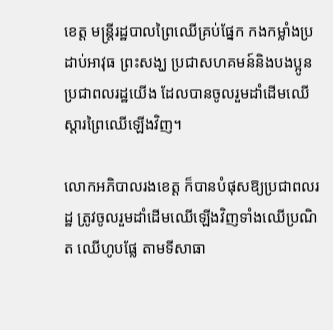ខេត្ត មន្ត្រីរដ្ឋបាលព្រៃឈើគ្រប់ផ្នែក កងកម្លាំងប្រដាប់អាវុធ ព្រះសង្ឃ ប្រជាសហគមន៍និងបងប្អូនប្រជាពលរដ្ឋយើង ដែលបានចូលរួមដាំដើមឈើស្តារព្រៃឈើឡើងវិញ។

លោកអភិបាលរងខេត្ត ក៏បានបំផុសឱ្យប្រជាពលរដ្ឋ ត្រូវចូលរួមដាំដើមឈើឡើងវិញទាំងឈើប្រណិត ឈើហូបផ្លែ តាមទីសាធា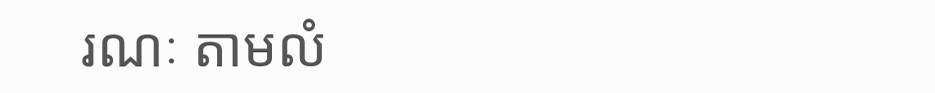រណៈ តាមលំ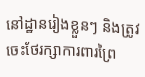នៅដ្ឋានរៀងខ្លួនៗ និងត្រូវចេះថែរក្សាការពារព្រៃ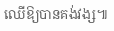ឈើឱ្យបានគង់វង្ស៕